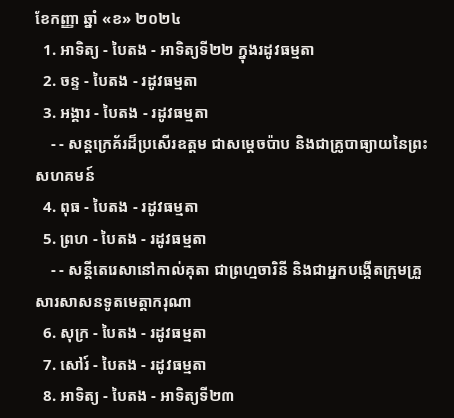ខែកញ្ញា ឆ្នាំ «ខ» ២០២៤
  1. អាទិត្យ - បៃតង - អាទិត្យទី២២ ក្នុងរដូវធម្មតា
  2. ចន្ទ - បៃតង - រដូវធម្មតា
  3. អង្គារ - បៃតង - រដូវធម្មតា
    - - សន្តក្រេគ័រដ៏ប្រសើរឧត្តម ជាសម្ដេចប៉ាប និងជាគ្រូបាធ្យាយនៃព្រះសហគមន៍
  4. ពុធ - បៃតង - រដូវធម្មតា
  5. ព្រហ - បៃតង - រដូវធម្មតា
    - - សន្តីតេរេសានៅកាល់គុតា ជាព្រហ្មចារិនី និងជាអ្នកបង្កើតក្រុមគ្រួសារសាសនទូតមេត្ដាករុណា
  6. សុក្រ - បៃតង - រដូវធម្មតា
  7. សៅរ៍ - បៃតង - រដូវធម្មតា
  8. អាទិត្យ - បៃតង - អាទិត្យទី២៣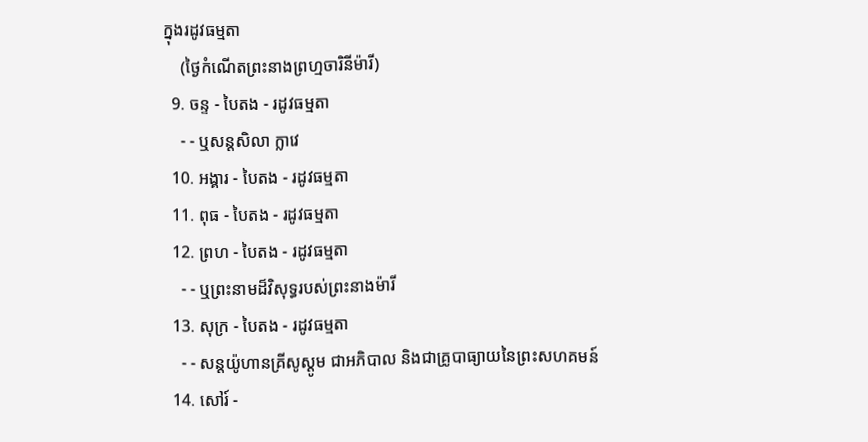ក្នុងរដូវធម្មតា
    (ថ្ងៃកំណើតព្រះនាងព្រហ្មចារិនីម៉ារី)
  9. ចន្ទ - បៃតង - រដូវធម្មតា
    - - ឬសន្តសិលា ក្លាវេ
  10. អង្គារ - បៃតង - រដូវធម្មតា
  11. ពុធ - បៃតង - រដូវធម្មតា
  12. ព្រហ - បៃតង - រដូវធម្មតា
    - - ឬព្រះនាមដ៏វិសុទ្ធរបស់ព្រះនាងម៉ារី
  13. សុក្រ - បៃតង - រដូវធម្មតា
    - - សន្តយ៉ូហានគ្រីសូស្តូម ជាអភិបាល និងជាគ្រូបាធ្យាយនៃព្រះសហគមន៍
  14. សៅរ៍ -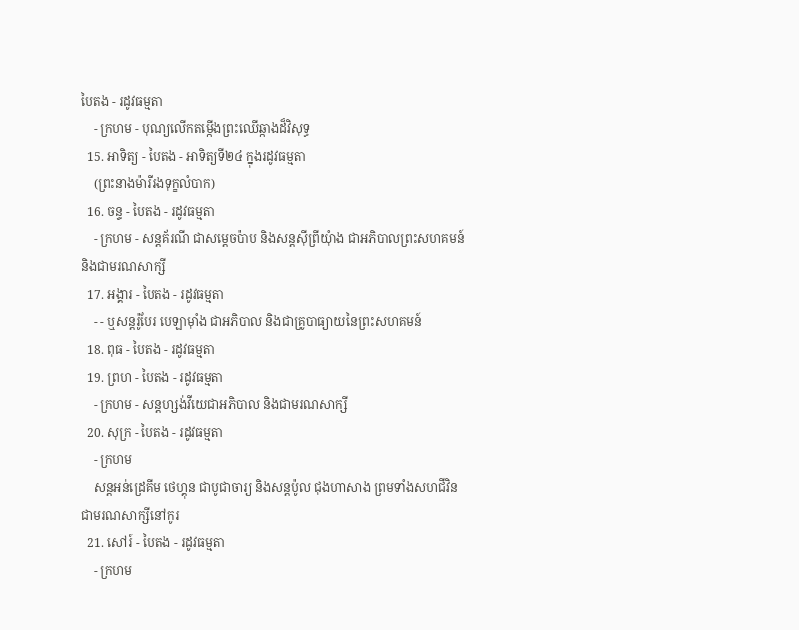បៃតង - រដូវធម្មតា
    - ក្រហម - បុណ្យលើកតម្កើងព្រះឈើឆ្កាងដ៏វិសុទ្ធ
  15. អាទិត្យ - បៃតង - អាទិត្យទី២៤ ក្នុងរដូវធម្មតា
    (ព្រះនាងម៉ារីរងទុក្ខលំបាក)
  16. ចន្ទ - បៃតង - រដូវធម្មតា
    - ក្រហម - សន្តគ័រណី ជាសម្ដេចប៉ាប និងសន្តស៊ីព្រីយុំាង ជាអភិបាលព្រះសហគមន៍ និងជាមរណសាក្សី
  17. អង្គារ - បៃតង - រដូវធម្មតា
    - - ឬសន្តរ៉ូបែរ បេឡាម៉ាំង ជាអភិបាល និងជាគ្រូបាធ្យាយនៃព្រះសហគមន៍
  18. ពុធ - បៃតង - រដូវធម្មតា
  19. ព្រហ - បៃតង - រដូវធម្មតា
    - ក្រហម - សន្តហ្សង់វីយេជាអភិបាល និងជាមរណសាក្សី
  20. សុក្រ - បៃតង - រដូវធម្មតា
    - ក្រហម
    សន្តអន់ដ្រេគីម ថេហ្គុន ជាបូជាចារ្យ និងសន្តប៉ូល ជុងហាសាង ព្រមទាំងសហជីវិនជាមរណសាក្សីនៅកូរ
  21. សៅរ៍ - បៃតង - រដូវធម្មតា
    - ក្រហម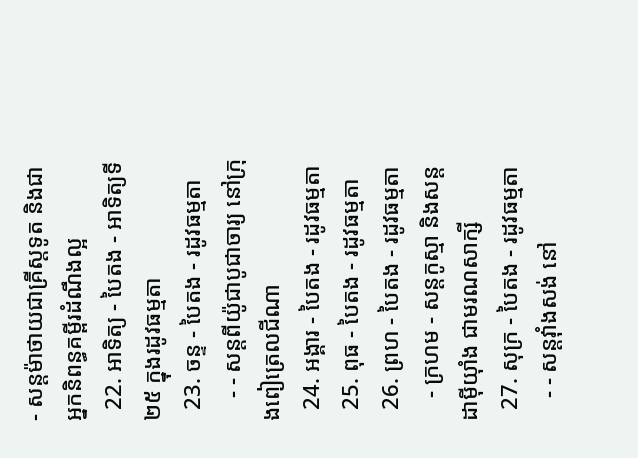- សន្តម៉ាថាយជាគ្រីស្តទូត និងជាអ្នកនិពន្ធគម្ពីរដំណឹងល្អ
  22. អាទិត្យ - បៃតង - អាទិត្យទី២៥ ក្នុងរដូវធម្មតា
  23. ចន្ទ - បៃតង - រដូវធម្មតា
    - - សន្តពីយ៉ូជាបូជាចារ្យ នៅក្រុងពៀត្រេលជីណា
  24. អង្គារ - បៃតង - រដូវធម្មតា
  25. ពុធ - បៃតង - រដូវធម្មតា
  26. ព្រហ - បៃតង - រដូវធម្មតា
    - ក្រហម - សន្តកូស្មា និងសន្តដាម៉ីយុាំង ជាមរណសាក្សី
  27. សុក្រ - បៃតង - រដូវធម្មតា
    - - សន្តវុាំងសង់ នៅ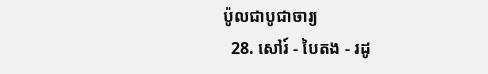ប៉ូលជាបូជាចារ្យ
  28. សៅរ៍ - បៃតង - រដូ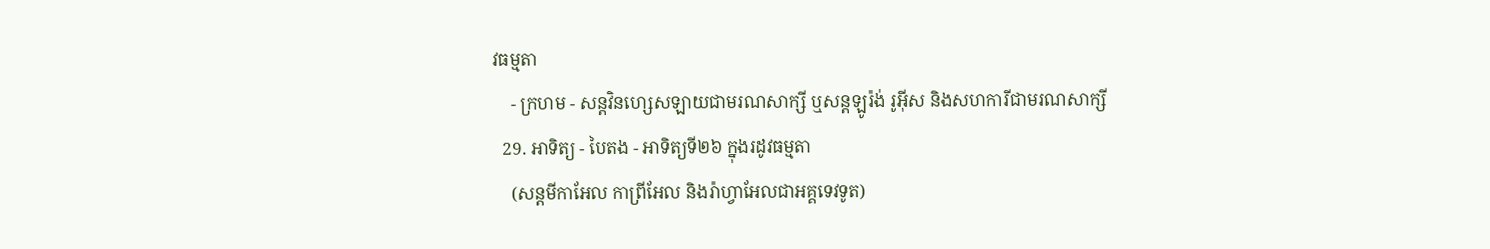វធម្មតា
    - ក្រហម - សន្តវិនហ្សេសឡាយជាមរណសាក្សី ឬសន្តឡូរ៉ង់ រូអ៊ីស និងសហការីជាមរណសាក្សី
  29. អាទិត្យ - បៃតង - អាទិត្យទី២៦ ក្នុងរដូវធម្មតា
    (សន្តមីកាអែល កាព្រីអែល និងរ៉ាហ្វាអែលជាអគ្គទេវទូត)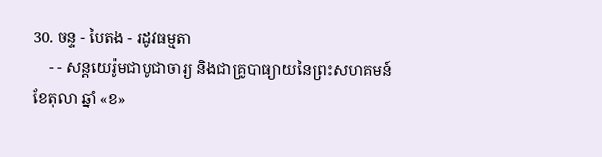30. ចន្ទ - បៃតង - រដូវធម្មតា
    - - សន្ដយេរ៉ូមជាបូជាចារ្យ និងជាគ្រូបាធ្យាយនៃព្រះសហគមន៍
ខែតុលា ឆ្នាំ «ខ»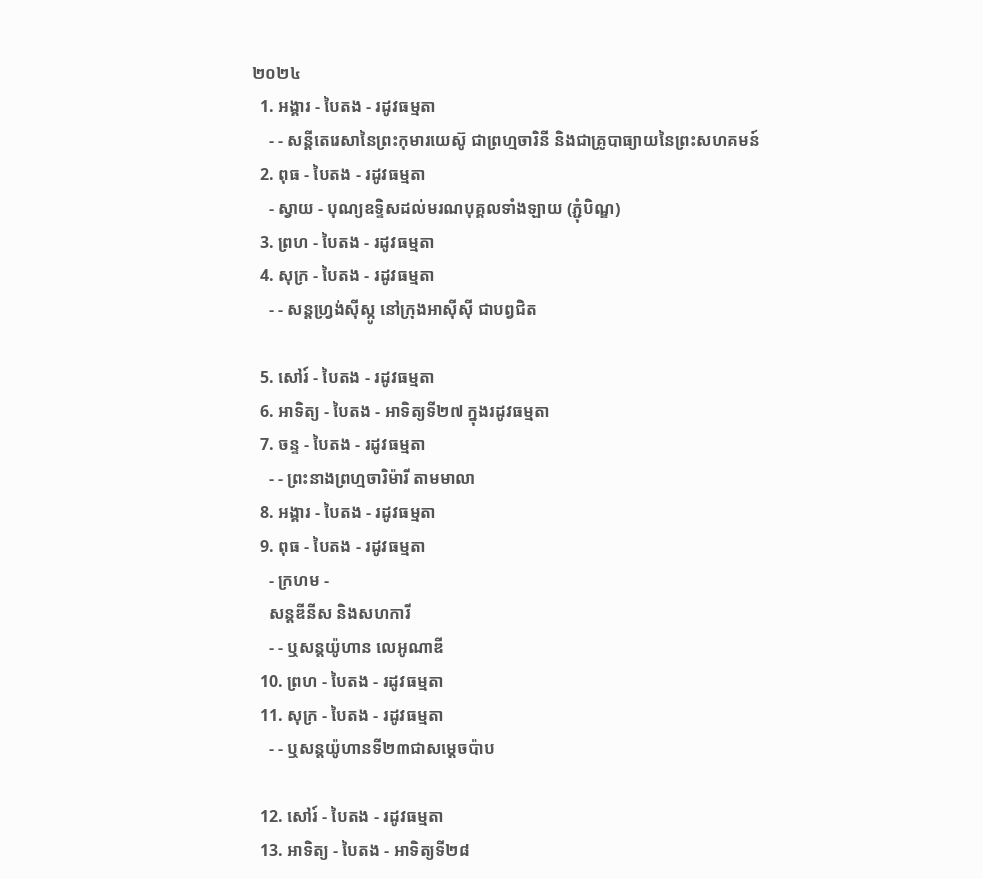២០២៤
  1. អង្គារ - បៃតង - រដូវធម្មតា
    - - សន្តីតេរេសានៃព្រះកុមារយេស៊ូ ជាព្រហ្មចារិនី និងជាគ្រូបាធ្យាយនៃព្រះសហគមន៍
  2. ពុធ - បៃតង - រដូវធម្មតា
    - ស្វាយ - បុណ្យឧទ្ទិសដល់មរណបុគ្គលទាំងឡាយ (ភ្ជុំបិណ្ឌ)
  3. ព្រហ - បៃតង - រដូវធម្មតា
  4. សុក្រ - បៃតង - រដូវធម្មតា
    - - សន្តហ្វ្រង់ស៊ីស្កូ នៅក្រុងអាស៊ីស៊ី ជាបព្វជិត

  5. សៅរ៍ - បៃតង - រដូវធម្មតា
  6. អាទិត្យ - បៃតង - អាទិត្យទី២៧ ក្នុងរដូវធម្មតា
  7. ចន្ទ - បៃតង - រដូវធម្មតា
    - - ព្រះនាងព្រហ្មចារិម៉ារី តាមមាលា
  8. អង្គារ - បៃតង - រដូវធម្មតា
  9. ពុធ - បៃតង - រដូវធម្មតា
    - ក្រហម -
    សន្តឌីនីស និងសហការី
    - - ឬសន្តយ៉ូហាន លេអូណាឌី
  10. ព្រហ - បៃតង - រដូវធម្មតា
  11. សុក្រ - បៃតង - រដូវធម្មតា
    - - ឬសន្តយ៉ូហានទី២៣ជាសម្តេចប៉ាប

  12. សៅរ៍ - បៃតង - រដូវធម្មតា
  13. អាទិត្យ - បៃតង - អាទិត្យទី២៨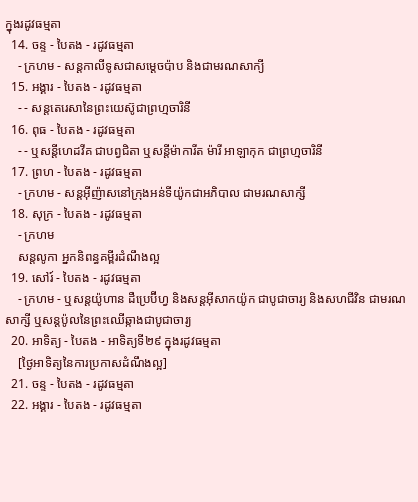ក្នុងរដូវធម្មតា
  14. ចន្ទ - បៃតង - រដូវធម្មតា
    - ក្រហម - សន្ដកាលីទូសជាសម្ដេចប៉ាប និងជាមរណសាក្យី
  15. អង្គារ - បៃតង - រដូវធម្មតា
    - - សន្តតេរេសានៃព្រះយេស៊ូជាព្រហ្មចារិនី
  16. ពុធ - បៃតង - រដូវធម្មតា
    - - ឬសន្ដីហេដវីគ ជាបព្វជិតា ឬសន្ដីម៉ាការីត ម៉ារី អាឡាកុក ជាព្រហ្មចារិនី
  17. ព្រហ - បៃតង - រដូវធម្មតា
    - ក្រហម - សន្តអ៊ីញ៉ាសនៅក្រុងអន់ទីយ៉ូកជាអភិបាល ជាមរណសាក្សី
  18. សុក្រ - បៃតង - រដូវធម្មតា
    - ក្រហម
    សន្តលូកា អ្នកនិពន្ធគម្ពីរដំណឹងល្អ
  19. សៅរ៍ - បៃតង - រដូវធម្មតា
    - ក្រហម - ឬសន្ដយ៉ូហាន ដឺប្រេប៊ីហ្វ និងសន្ដអ៊ីសាកយ៉ូក ជាបូជាចារ្យ និងសហជីវិន ជាមរណសាក្សី ឬសន្ដប៉ូលនៃព្រះឈើឆ្កាងជាបូជាចារ្យ
  20. អាទិត្យ - បៃតង - អាទិត្យទី២៩ ក្នុងរដូវធម្មតា
    [ថ្ងៃអាទិត្យនៃការប្រកាសដំណឹងល្អ]
  21. ចន្ទ - បៃតង - រដូវធម្មតា
  22. អង្គារ - បៃតង - រដូវធម្មតា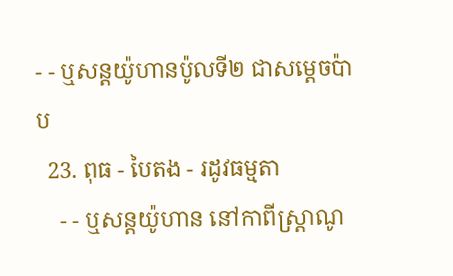- - ឬសន្តយ៉ូហានប៉ូលទី២ ជាសម្ដេចប៉ាប
  23. ពុធ - បៃតង - រដូវធម្មតា
    - - ឬសន្ដយ៉ូហាន នៅកាពីស្រ្ដាណូ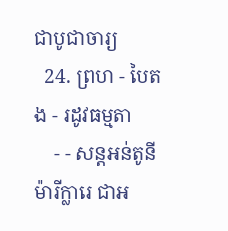ជាបូជាចារ្យ
  24. ព្រហ - បៃតង - រដូវធម្មតា
    - - សន្តអន់តូនី ម៉ារីក្លារេ ជាអ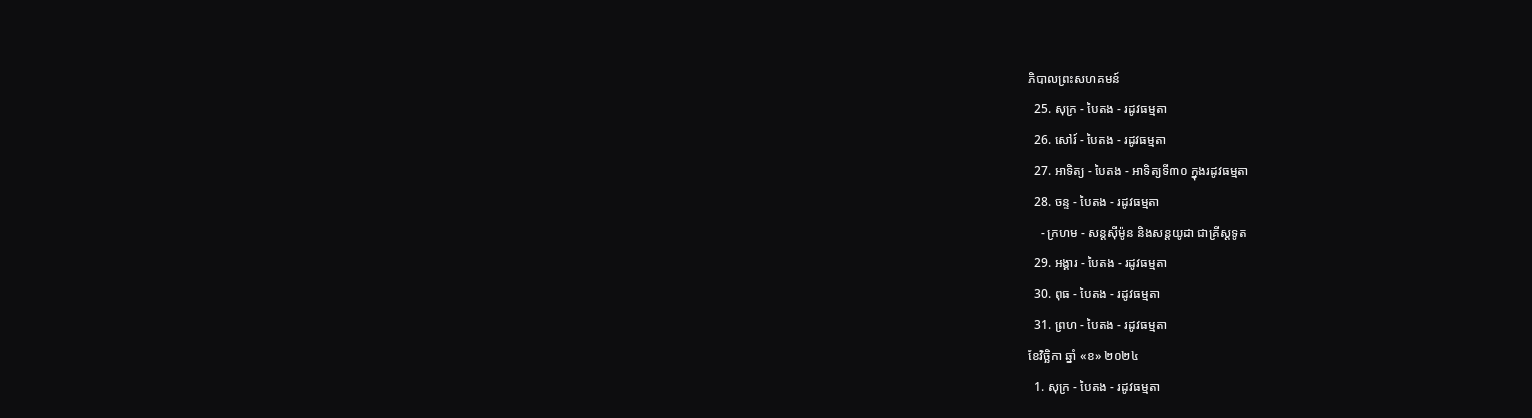ភិបាលព្រះសហគមន៍
  25. សុក្រ - បៃតង - រដូវធម្មតា
  26. សៅរ៍ - បៃតង - រដូវធម្មតា
  27. អាទិត្យ - បៃតង - អាទិត្យទី៣០ ក្នុងរដូវធម្មតា
  28. ចន្ទ - បៃតង - រដូវធម្មតា
    - ក្រហម - សន្ដស៊ីម៉ូន និងសន្ដយូដា ជាគ្រីស្ដទូត
  29. អង្គារ - បៃតង - រដូវធម្មតា
  30. ពុធ - បៃតង - រដូវធម្មតា
  31. ព្រហ - បៃតង - រដូវធម្មតា
ខែវិច្ឆិកា ឆ្នាំ «ខ» ២០២៤
  1. សុក្រ - បៃតង - រដូវធម្មតា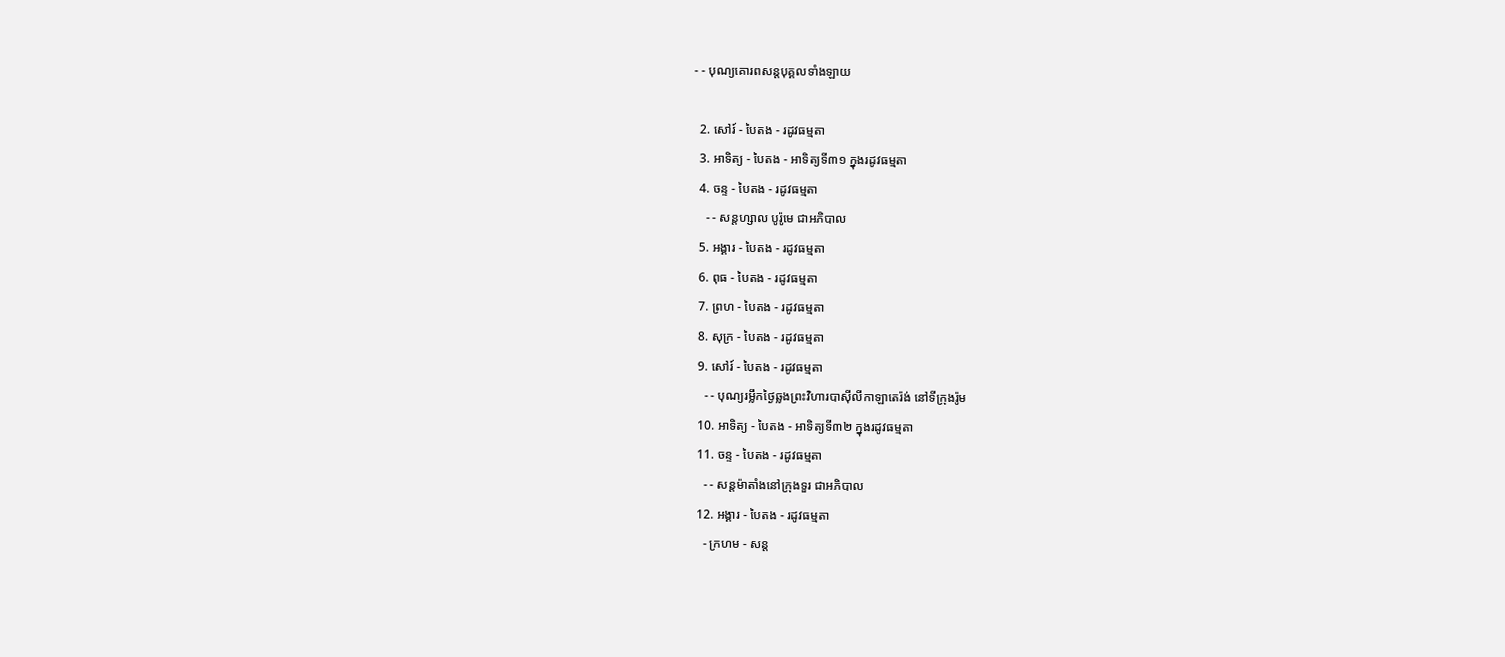- - បុណ្យគោរពសន្ដបុគ្គលទាំងឡាយ

  2. សៅរ៍ - បៃតង - រដូវធម្មតា
  3. អាទិត្យ - បៃតង - អាទិត្យទី៣១ ក្នុងរដូវធម្មតា
  4. ចន្ទ - បៃតង - រដូវធម្មតា
    - - សន្ដហ្សាល បូរ៉ូមេ ជាអភិបាល
  5. អង្គារ - បៃតង - រដូវធម្មតា
  6. ពុធ - បៃតង - រដូវធម្មតា
  7. ព្រហ - បៃតង - រដូវធម្មតា
  8. សុក្រ - បៃតង - រដូវធម្មតា
  9. សៅរ៍ - បៃតង - រដូវធម្មតា
    - - បុណ្យរម្លឹកថ្ងៃឆ្លងព្រះវិហារបាស៊ីលីកាឡាតេរ៉ង់ នៅទីក្រុងរ៉ូម
  10. អាទិត្យ - បៃតង - អាទិត្យទី៣២ ក្នុងរដូវធម្មតា
  11. ចន្ទ - បៃតង - រដូវធម្មតា
    - - សន្ដម៉ាតាំងនៅក្រុងទួរ ជាអភិបាល
  12. អង្គារ - បៃតង - រដូវធម្មតា
    - ក្រហម - សន្ដ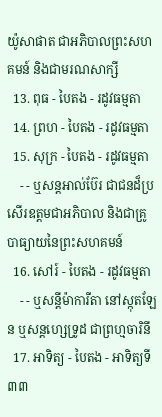យ៉ូសាផាត ជាអភិបាលព្រះសហគមន៍ និងជាមរណសាក្សី
  13. ពុធ - បៃតង - រដូវធម្មតា
  14. ព្រហ - បៃតង - រដូវធម្មតា
  15. សុក្រ - បៃតង - រដូវធម្មតា
    - - ឬសន្ដអាល់ប៊ែរ ជាជនដ៏ប្រសើរឧត្ដមជាអភិបាល និងជាគ្រូបាធ្យាយនៃព្រះសហគមន៍
  16. សៅរ៍ - បៃតង - រដូវធម្មតា
    - - ឬសន្ដីម៉ាការីតា នៅស្កុតឡែន ឬសន្ដហ្សេទ្រូដ ជាព្រហ្មចារិនី
  17. អាទិត្យ - បៃតង - អាទិត្យទី៣៣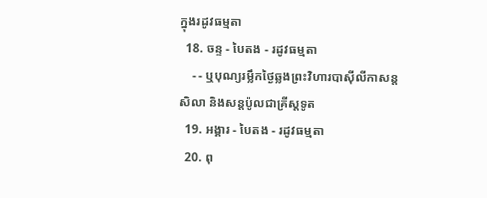ក្នុងរដូវធម្មតា
  18. ចន្ទ - បៃតង - រដូវធម្មតា
    - - ឬបុណ្យរម្លឹកថ្ងៃឆ្លងព្រះវិហារបាស៊ីលីកាសន្ដសិលា និងសន្ដប៉ូលជាគ្រីស្ដទូត
  19. អង្គារ - បៃតង - រដូវធម្មតា
  20. ពុ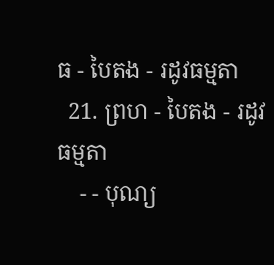ធ - បៃតង - រដូវធម្មតា
  21. ព្រហ - បៃតង - រដូវធម្មតា
    - - បុណ្យ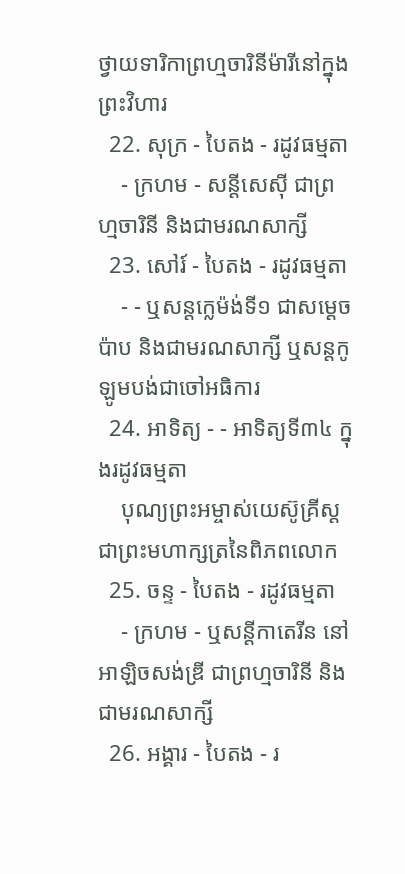ថ្វាយទារិកាព្រហ្មចារិនីម៉ារីនៅក្នុងព្រះវិហារ
  22. សុក្រ - បៃតង - រដូវធម្មតា
    - ក្រហម - សន្ដីសេស៊ី ជាព្រហ្មចារិនី និងជាមរណសាក្សី
  23. សៅរ៍ - បៃតង - រដូវធម្មតា
    - - ឬសន្ដក្លេម៉ង់ទី១ ជាសម្ដេចប៉ាប និងជាមរណសាក្សី ឬសន្ដកូឡូមបង់ជាចៅអធិការ
  24. អាទិត្យ - - អាទិត្យទី៣៤ ក្នុងរដូវធម្មតា
    បុណ្យព្រះអម្ចាស់យេស៊ូគ្រីស្ដជាព្រះមហាក្សត្រនៃពិភពលោក
  25. ចន្ទ - បៃតង - រដូវធម្មតា
    - ក្រហម - ឬសន្ដីកាតេរីន នៅអាឡិចសង់ឌ្រី ជាព្រហ្មចារិនី និងជាមរណសាក្សី
  26. អង្គារ - បៃតង - រ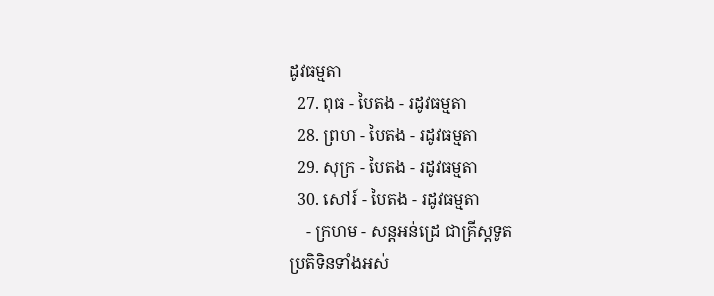ដូវធម្មតា
  27. ពុធ - បៃតង - រដូវធម្មតា
  28. ព្រហ - បៃតង - រដូវធម្មតា
  29. សុក្រ - បៃតង - រដូវធម្មតា
  30. សៅរ៍ - បៃតង - រដូវធម្មតា
    - ក្រហម - សន្ដអន់ដ្រេ ជាគ្រីស្ដទូត
ប្រតិទិនទាំងអស់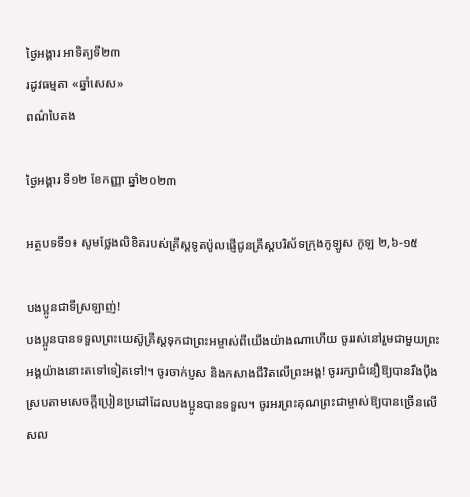ថ្ងៃអង្គារ អាទិត្យទី២៣
រដូវធម្មតា «ឆ្នាំសេស»
ពណ៌បៃតង

ថ្ងៃអង្គារ ទី១២ ខែកញ្ញា ឆ្នាំ២០២៣

អត្ថបទទី១៖ សូមថ្លែងលិខិតរបស់គ្រីស្ដទូតប៉ូលផ្ញើជូនគ្រីស្ដបរិស័ទក្រុងកូឡូស កូឡ ២,៦-១៥

បងប្អូនជាទីស្រឡាញ់!
បងប្អូនបានទទួលព្រះយេស៊ូគ្រីស្ដទុកជាព្រះអម្ចាស់ពីយើងយ៉ាងណាហើយ ចូររស់នៅរួមជាមួយព្រះអង្គយ៉ាងនោះតទៅទៀតទៅ!។ ចូរចាក់ប្ញស និងកសាងជីវិតលើព្រះអង្គ! ចូររក្សាជំនឿឱ្យបានរឹងប៉ឹង ស្របតាមសេចក្ដីប្រៀនប្រដៅដែលបងប្អូនបានទទួល។ ចូរអរព្រះគុណព្រះជាម្ចាស់ឱ្យបានច្រើនលើសល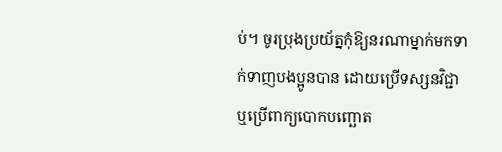ប់។ ចូរប្រុងប្រយ័ត្នកុំឱ្យនរណាម្នាក់មកទាក់ទាញបងប្អូនបាន ដោយប្រើទស្សនវិជ្ជា ឬប្រើពាក្យបោកបញ្ឆោត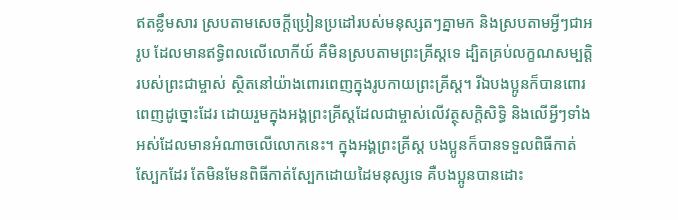ឥតខ្លឹមសារ ស្របតាមសេចក្ដីប្រៀនប្រដៅរបស់មនុស្សតៗគ្នាមក និងស្របតាមអ្វីៗជាអរូប ដែលមានឥទិ្ធពលលើលោកីយ៍ គឺមិនស្របតាមព្រះគ្រីស្ដទេ ដ្បិតគ្រប់លក្ខណសម្បត្តិរបស់ព្រះជាម្ចាស់ ស្ថិតនៅយ៉ាងពោរពេញក្នុងរូបកាយព្រះគ្រីស្ដ។ រីឯបងប្អូនក៏បានពោរពេញដូច្នោះដែរ ដោយរួមក្នុងអង្គព្រះគ្រីស្ដដែលជាម្ចាស់លើវត្ថុសក្ដិសិទ្ធិ និងលើអ្វីៗទាំងអស់ដែលមានអំណាចលើលោកនេះ។ ក្នុងអង្គព្រះគ្រីស្ដ បងប្អូនក៏បានទទួលពិធីកាត់ស្បែកដែរ តែមិនមែនពិធីកាត់ស្បែកដោយដៃមនុស្សទេ គឺបងប្អូនបានដោះ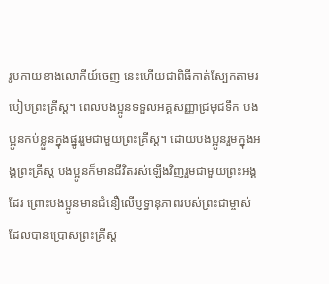រូបកាយខាងលោកីយ៍ចេញ នេះហើយជាពិធីកាត់ស្បែកតាមរបៀបព្រះគ្រីស្ដ។ ពេលបងប្អូនទទួលអគ្គសញ្ញាជ្រមុជទឹក បងប្អូនកប់ខ្លួនក្នុងផ្នូររួមជាមួយព្រះគ្រីស្ដ។ ដោយបងប្អូនរួមក្នុងអង្គព្រះគ្រីស្ដ បងប្អូនក៏មានជីវិតរស់ឡើងវិញរួមជាមួយព្រះអង្គដែរ ព្រោះបងប្អូនមានជំនឿលើប្ញទ្ធានុភាពរបស់ព្រះជាម្ចាស់ ដែលបានប្រោសព្រះគ្រីស្ដ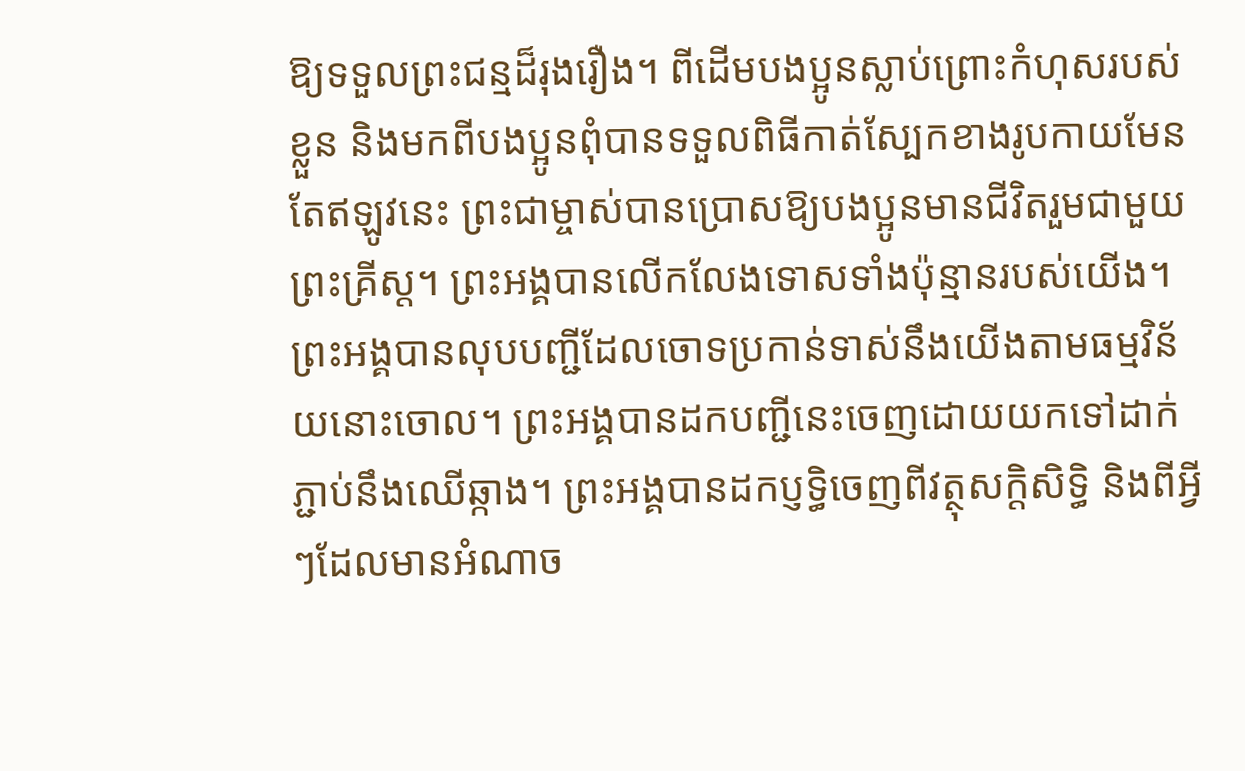ឱ្យទទួលព្រះជន្មដ៏រុងរឿង។ ពីដើមបងប្អូនស្លាប់ព្រោះកំហុសរបស់ខ្លួន និងមកពីបងប្អូនពុំបានទទួលពិធីកាត់ស្បែកខាងរូបកាយមែន តែឥឡូវនេះ ព្រះជាម្ចាស់បានប្រោសឱ្យបងប្អូនមានជីវិតរួមជាមួយព្រះគ្រីស្ដ។ ព្រះអង្គបានលើកលែងទោសទាំងប៉ុន្មានរបស់យើង។ ព្រះអង្គបានលុបបញ្ជីដែលចោទប្រកាន់ទាស់នឹងយើងតាមធម្មវិន័យនោះចោល។ ព្រះអង្គបានដកបញ្ជីនេះចេញដោយយកទៅដាក់ភ្ជាប់នឹងឈើឆ្កាង។ ព្រះអង្គបានដកប្ញទ្ធិចេញពីវត្ថុសក្ដិសិទ្ធិ និងពីអ្វីៗដែលមានអំណាច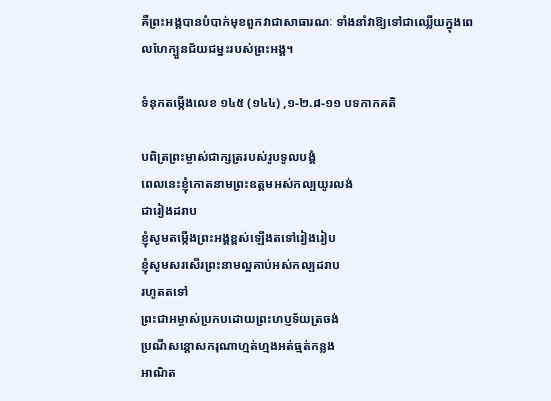គឺព្រះអង្គបានបំបាក់មុខពួកវាជាសាធារណៈ ទាំងនាំវាឱ្យទៅជាឈ្លើយក្នុងពេលហែក្បួនជ័យជម្នះរបស់ព្រះអង្គ។

ទំនុកតម្កើងលេខ ១៤៥ (១៤៤) ,១-២.៨-១១ បទកាកគតិ

បពិត្រព្រះម្ចាស់ជាក្សត្ររបស់រូបទូលបង្គំ
ពេលនេះខ្ញុំកោតនាមព្រះឧត្តមអស់កល្បយូរលង់
ជារៀងដរាប
ខ្ញុំសូមតម្កើងព្រះអង្គខ្ពស់ឡើងតទៅរៀងរៀប
ខ្ញុំសូមសរសើរព្រះនាមល្អគាប់អស់កល្បដរាប
រហូតតទៅ
ព្រះជាអម្ចាស់ប្រកបដោយព្រះហប្ញទ័យត្រចង់
ប្រណីសន្ដោសករុណាហ្មត់ហ្មងអត់ធ្មត់កន្លង
អាណិត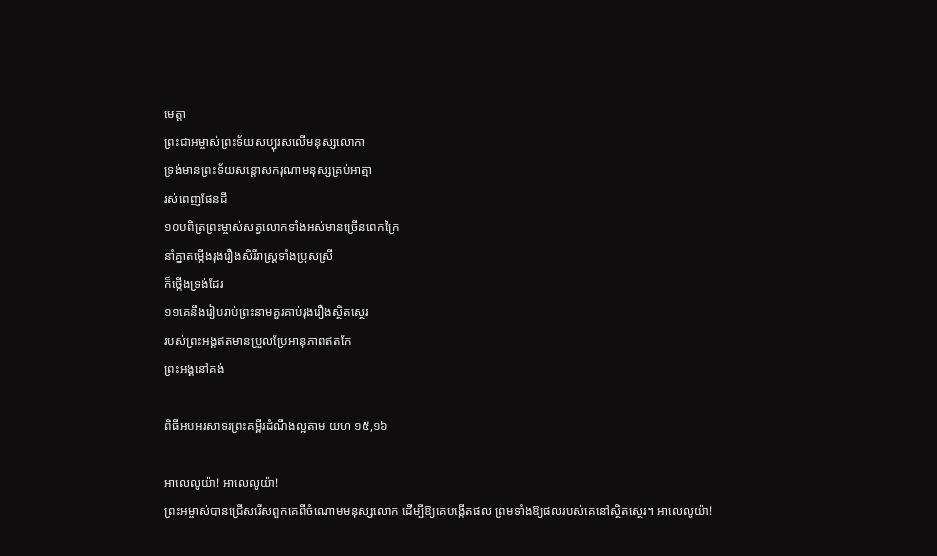មេត្តា
ព្រះជាអម្ចាស់ព្រះទ័យសប្បុរសលើមនុស្សលោកា
ទ្រង់មានព្រះទ័យសន្ដោសករុណាមនុស្សគ្រប់អាត្មា
រស់ពេញផែនដី
១០បពិត្រព្រះម្ចាស់សត្វលោកទាំងអស់មានច្រើនពេកក្រៃ
នាំគ្នាតម្កើងរុងរឿងសិរីរាស្រ្ដទាំងប្រុសស្រី
ក៏ថ្កើងទ្រង់ដែរ
១១គេនឹងរៀបរាប់ព្រះនាមគួរគាប់រុងរឿងស្ថិតស្ថេរ
របស់ព្រះអង្គឥតមានប្រួលប្រែអានុភាពឥតកែ
ព្រះអង្គនៅគង់

ពិធីអបអរសាទរព្រះគម្ពីរដំណឹងល្អតាម យហ ១៥,១៦

អាលេលូយ៉ា! អាលេលូយ៉ា!
ព្រះអម្ចាស់បានជ្រើសរើសពួកគេពីចំណោមមនុស្សលោក ដើម្បីឱ្យគេបង្កើតផល ព្រមទាំងឱ្យផលរបស់គេនៅស្ថិតស្ថេរ។ អាលេលូយ៉ា!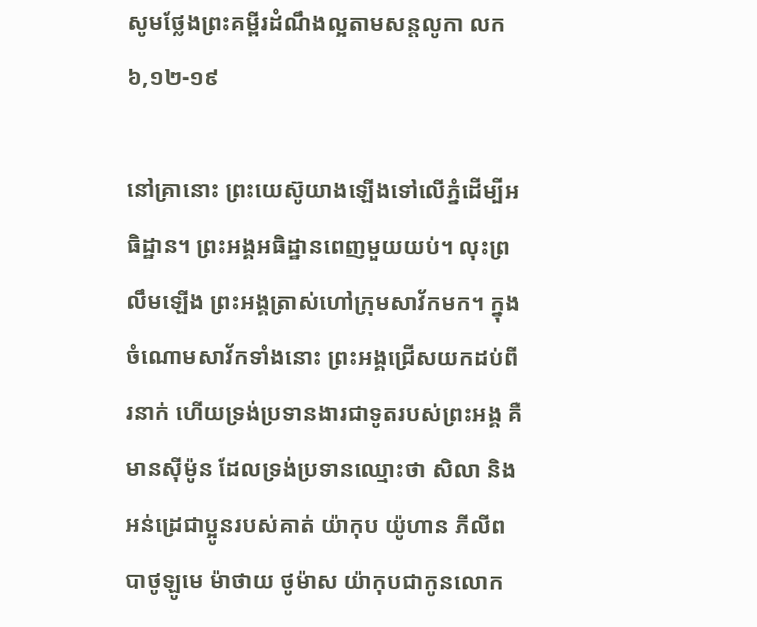សូមថ្លែងព្រះគម្ពីរដំណឹងល្អតាមសន្តលូកា លក ៦,១២-១៩

នៅគ្រានោះ ព្រះយេស៊ូយាងឡើងទៅលើភ្នំដើម្បីអធិដ្ឋាន។ ព្រះអង្គអធិដ្ឋានពេញមួយយប់។ លុះព្រលឹមឡើង ព្រះអង្គត្រាស់ហៅក្រុមសាវ័កមក។ ក្នុងចំណោមសាវ័កទាំងនោះ ព្រះអង្គជ្រើសយកដប់ពីរនាក់ ហើយទ្រង់ប្រទានងារជាទូតរបស់ព្រះអង្គ គឺមានស៊ីម៉ូន ដែលទ្រង់ប្រទានឈ្មោះថា សិលា និងអន់ដ្រេជាប្អូនរបស់គាត់ យ៉ាកុប យ៉ូហាន ភីលីព បាថូឡូមេ ម៉ាថាយ ថូម៉ាស យ៉ាកុបជាកូនលោក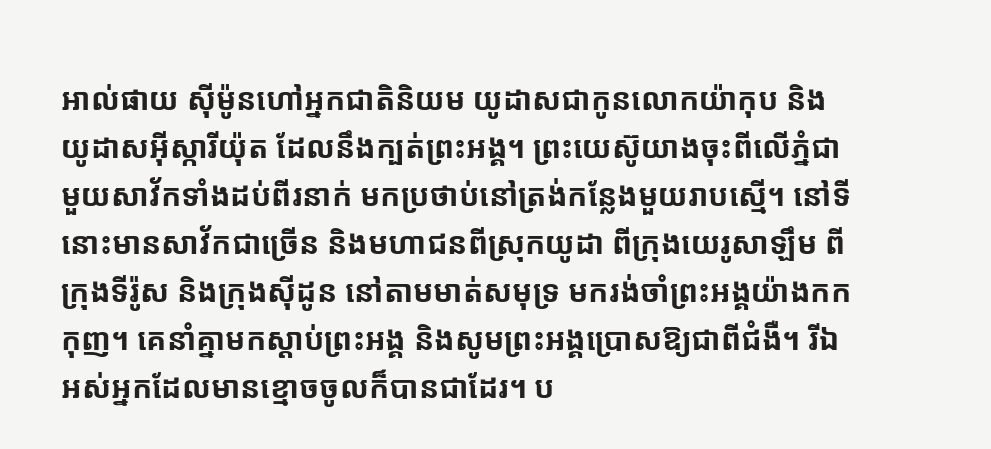អាល់ផាយ ស៊ីម៉ូនហៅអ្នកជាតិនិយម យូដាសជាកូនលោកយ៉ាកុប និងយូដាសអ៊ីស្ការីយ៉ុត ដែលនឹងក្បត់ព្រះអង្គ។ ព្រះយេស៊ូយាងចុះពីលើភ្នំជាមួយសាវ័កទាំងដប់ពីរនាក់ មកប្រថាប់នៅត្រង់កន្លែងមួយរាបស្មើ។ នៅទីនោះមានសាវ័កជាច្រើន និងមហាជនពីស្រុកយូដា ពីក្រុងយេរូសាឡឹម ពីក្រុងទីរ៉ូស និងក្រុងស៊ីដូន នៅតាមមាត់សមុទ្រ មករង់ចាំព្រះអង្គយ៉ាងកកកុញ។ គេនាំគ្នាមកស្ដាប់ព្រះអង្គ និងសូមព្រះអង្គប្រោសឱ្យជាពីជំងឺ។ រីឯអស់អ្នកដែលមានខ្មោចចូលក៏បានជាដែរ។ ប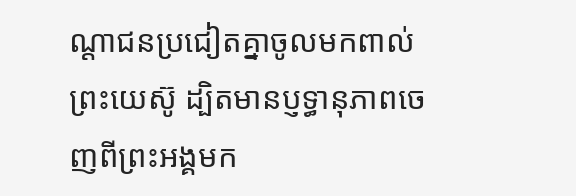ណ្ដាជនប្រជៀតគ្នាចូលមកពាល់ព្រះយេស៊ូ ដ្បិតមានប្ញទ្ធានុភាពចេញពីព្រះអង្គមក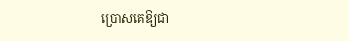ប្រោសគេឱ្យជា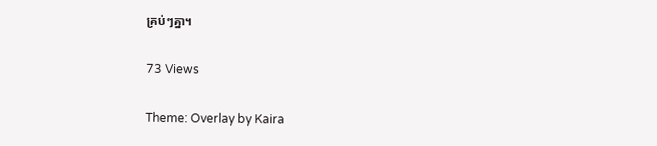គ្រប់ៗគ្នា។

73 Views

Theme: Overlay by Kaira